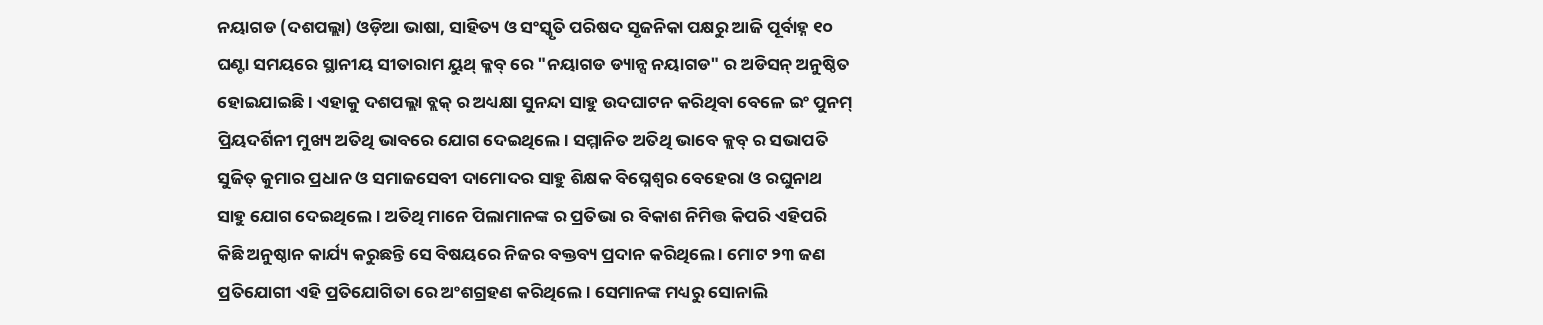ନୟାଗଡ (ଦଶପଲ୍ଲା) ଓଡ଼ିଆ ଭାଷା, ସାହିତ୍ୟ ଓ ସଂସ୍କୃତି ପରିଷଦ ସୃଜନିକା ପକ୍ଷରୁ ଆଜି ପୂର୍ବାହ୍ନ ୧୦ ଘଣ୍ଟା ସମୟରେ ସ୍ଥାନୀୟ ସୀତାରାମ ୟୁଥ୍ କ୍ଳବ୍ ରେ "ନୟାଗଡ ଡ୍ୟାନ୍ସ ନୟାଗଡ" ର ଅଡିସନ୍ ଅନୁଷ୍ଠିତ ହୋଇଯାଇଛି । ଏହାକୁ ଦଶପଲ୍ଲା ବ୍ଲକ୍ ର ଅଧ୍ୟକ୍ଷା ସୁନନ୍ଦା ସାହୁ ଉଦଘାଟନ କରିଥିବା ବେଳେ ଇଂ ପୁନମ୍ ପ୍ରିୟଦର୍ଶିନୀ ମୁଖ୍ୟ ଅତିଥି ଭାବରେ ଯୋଗ ଦେଇଥିଲେ। ସମ୍ମାନିତ ଅତିଥି ଭାବେ କ୍ଲବ୍ ର ସଭାପତି ସୁଜିତ୍ କୁମାର ପ୍ରଧାନ ଓ ସମାଜସେବୀ ଦାମୋଦର ସାହୁ ଶିକ୍ଷକ ବିଘ୍ନେଶ୍ୱର ବେହେରା ଓ ରଘୁନାଥ ସାହୁ ଯୋଗ ଦେଇଥିଲେ। ଅତିଥି ମାନେ ପିଲାମାନଙ୍କ ର ପ୍ରତିଭା ର ବିକାଶ ନିମିତ୍ତ କିପରି ଏହିପରି କିଛି ଅନୁଷ୍ଠାନ କାର୍ଯ୍ୟ କରୁଛନ୍ତି ସେ ବିଷୟରେ ନିଜର ବକ୍ତବ୍ୟ ପ୍ରଦାନ କରିଥିଲେ । ମୋଟ ୨୩ ଜଣ ପ୍ରତିଯୋଗୀ ଏହି ପ୍ରତିଯୋଗିତା ରେ ଅଂଶଗ୍ରହଣ କରିଥିଲେ। ସେମାନଙ୍କ ମଧ୍ୟରୁ ସୋନାଲି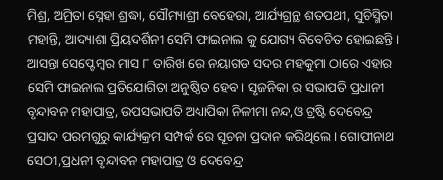ମିଶ୍ର, ଅମ୍ରିତା ସ୍ନେହା ଶ୍ରଦ୍ଧା, ସୌମ୍ୟାଶ୍ରୀ ବେହେରା, ଆର୍ଯ୍ୟଗ୍ରନ୍ଥ ଶତପଥୀ, ସୁଚିସ୍ମିତା ମହାନ୍ତି, ଆଦ୍ୟାଶା ପ୍ରିୟଦର୍ଶିନୀ ସେମି ଫାଇନାଲ କୁ ଯୋଗ୍ୟ ବିବେଚିତ ହୋଇଛନ୍ତି। ଆସନ୍ତା ସେପ୍ଟେମ୍ବର ମାସ ୮ ତାରିଖ ରେ ନୟାଗଡ ସଦର ମହକୁମା ଠାରେ ଏହାର ସେମି ଫାଇନାଲ ପ୍ରତିଯୋଗିତା ଅନୁଷ୍ଠିତ ହେବ। ସୃଜନିକା ର ସଭାପତି ପ୍ରଧାନୀ ବୃନ୍ଦାବନ ମହାପାତ୍ର, ଉପସଭାପତି ଅଧ୍ୟାପିକା ନିଳୀମା ନନ୍ଦ,ଓ ଟ୍ରଷ୍ଟି ଦେବେନ୍ଦ୍ର ପ୍ରସାଦ ପରମଗୁରୁ କାର୍ଯ୍ୟକ୍ରମ ସମ୍ପର୍କ ରେ ସୂଚନା ପ୍ରଦାନ କରିଥିଲେ। ଗୋପୀନାଥ ସେଠୀ,ପ୍ରଧନୀ ବୃନ୍ଦାବନ ମହାପାତ୍ର ଓ ଦେବେନ୍ଦ୍ର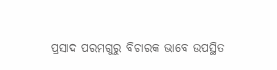ପ୍ରସାଦ ପରମଗୁରୁ ବିଚାରକ ଭାବେ ଉପସ୍ଥିତ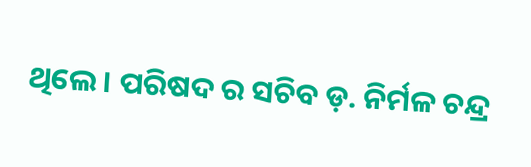ଥିଲେ । ପରିଷଦ ର ସଚିବ ଡ଼. ନିର୍ମଳ ଚନ୍ଦ୍ର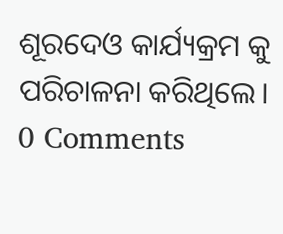ଶୂରଦେଓ କାର୍ଯ୍ୟକ୍ରମ କୁ ପରିଚାଳନା କରିଥିଲେ।
0 Comments